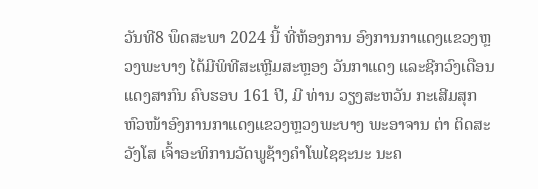ວັນທີ8 ພຶດສະພາ 2024 ນີ້ ທີ່ຫ້ອງການ ອົງການກາແດງແຂວງຫຼວງພະບາງ ໄດ້ມີພິທີສະເຫຼີມສະຫຼອງ ວັນກາແດງ ແລະຊີກວົງເດືອນແດງສາກົນ ຄົບຮອບ 161 ປີ, ມີ ທ່ານ ວຽງສະຫວັນ ກະເສີມສຸກ ຫົວໜ້າອົງການກາແດງແຂວງຫຼວງພະບາງ ພະອາຈານ ຕ່າ ຕິດສະວັງໂສ ເຈົ້າອະທິການວັດພູຊ້າງຄຳໂພໄຊຊະນະ ນະຄ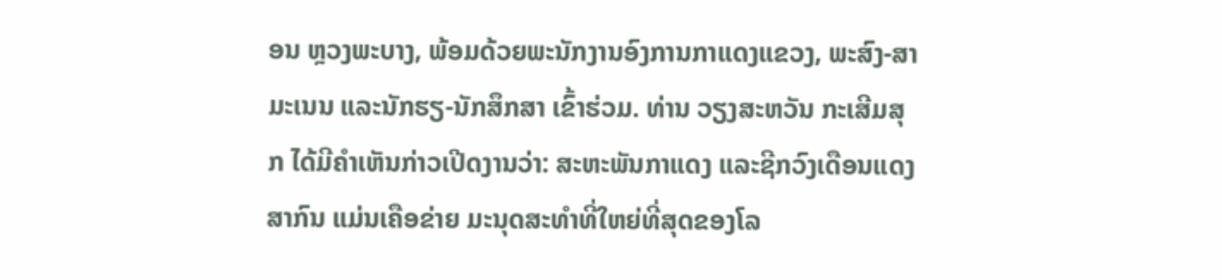ອນ ຫຼວງພະບາງ, ພ້ອມດ້ວຍພະນັກງານອົງການກາແດງແຂວງ, ພະສົງ-ສາມະເນນ ແລະນັກຮຽ-ນັກສຶກສາ ເຂົ້າຮ່ວມ. ທ່ານ ວຽງສະຫວັນ ກະເສີມສຸກ ໄດ້ມີຄຳເຫັນກ່າວເປີດງານວ່າ: ສະຫະພັນກາແດງ ແລະຊີກວົງເດືອນແດງສາກົນ ແມ່ນເຄືອຂ່າຍ ມະນຸດສະທໍາທີ່ໃຫຍ່ທີ່ສຸດຂອງໂລ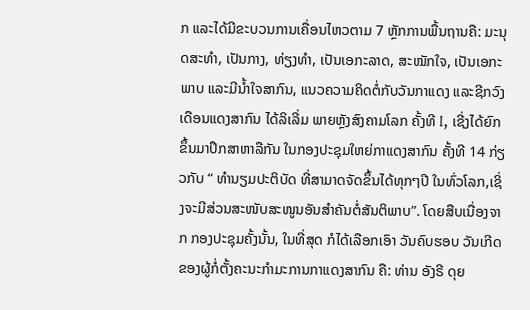ກ ແລະໄດ້ມີຂະບວນການເຄື່ອນໄຫວຕາມ 7 ຫຼັກການພື້ນຖານຄື: ມະນຸດສະທໍາ, ເປັນກາງ, ທ່ຽງທໍາ, ເປັນເອກະລາດ, ສະໝັກໃຈ, ເປັນເອກະພາບ ແລະມີນ້ຳໃຈສາກົນ, ແນວຄວາມຄິດຕໍ່ກັບວັນກາແດງ ແລະຊີກວົງເດືອນແດງສາກົນ ໄດ້ລິເລີ່ມ ພາຍຫຼັງສົງຄາມໂລກ ຄັ້ງທີ I, ເຊີ່ງໄດ້ຍົກຂຶ້ນມາປຶກສາຫາລືກັນ ໃນກອງປະຊຸມໃຫຍ່ກາແດງສາກົນ ຄັ້ງທີ 14 ກ່ຽວກັບ “ ທຳນຽມປະຕິບັດ ທີ່ສາມາດຈັດຂຶ້ນໄດ້ທຸກໆປີ ໃນທົ່ວໂລກ,ເຊິ່ງຈະມີສ່ວນສະໜັບສະໜູນອັນສໍາຄັນຕໍ່ສັນຕິພາບ”. ໂດຍສືບເນື່ອງຈາກ ກອງປະຊຸມຄັ້ງນັ້ນ, ໃນທີ່ສຸດ ກໍໄດ້ເລືອກເອົາ ວັນຄົບຮອບ ວັນເກີດຂອງຜູ້ກໍ່ຕັ້ງຄະນະກໍາມະການກາແດງສາກົນ ຄື: ທ່ານ ອັງຣີ ດຸຍ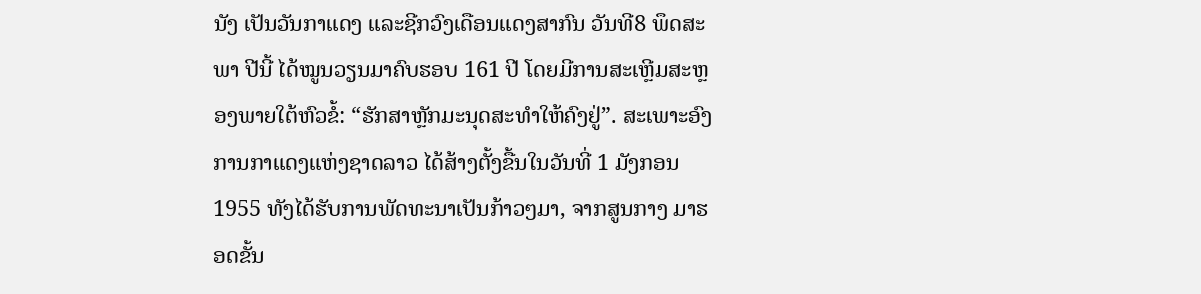ນັງ ເປັນວັນກາແດງ ແລະຊີກວົງເດືອນແດງສາກົນ ວັນທີ8 ພຶດສະພາ ປີນີ້ ໄດ້ໝູນວຽນມາຄົບຮອບ 161 ປີ ໂດຍມີການສະເຫຼີມສະຫຼອງພາຍໃຕ້ຫົວຂໍ້: “ຮັກສາຫຼັກມະນຸດສະທຳໃຫ້ຄົງຢູ່”. ສະເພາະອົງການກາແດງແຫ່ງຊາດລາວ ໄດ້ສ້າງຕັ້ງຂື້ນໃນວັນທີ່ 1 ມັງກອນ 1955 ທັງໄດ້ຮັບການພັດທະນາເປັນກ້າວໆມາ, ຈາກສູນກາງ ມາຮອດຂັ້ນ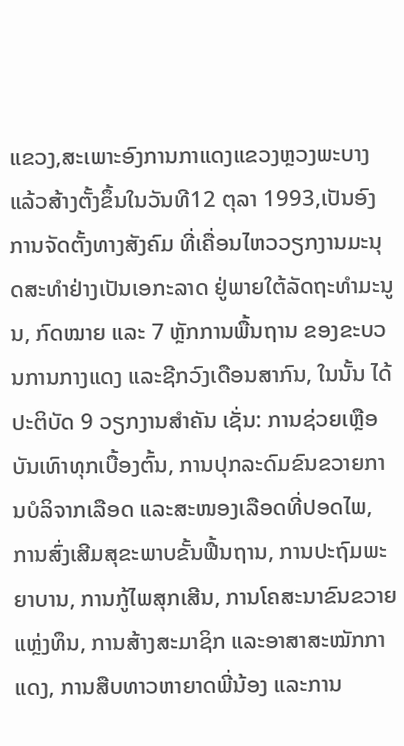ແຂວງ,ສະເພາະອົງການກາແດງແຂວງຫຼວງພະບາງແລ້ວສ້າງຕັ້ງຂຶ້ນໃນວັນທີ12 ຕຸລາ 1993,ເປັນອົງການຈັດຕັ້ງທາງສັງຄົມ ທີ່ເຄື່ອນໄຫວວຽກງານມະນຸດສະທໍາຢ່າງເປັນເອກະລາດ ຢູ່ພາຍໃຕ້ລັດຖະທໍາມະນູນ, ກົດໝາຍ ແລະ 7 ຫຼັກການພື້ນຖານ ຂອງຂະບວນການກາງແດງ ແລະຊີກວົງເດືອນສາກົນ, ໃນນັ້ນ ໄດ້ປະຕິບັດ 9 ວຽກງານສໍາຄັນ ເຊັ່ນ: ການຊ່ວຍເຫຼືອບັນເທົາທຸກເບື້ອງຕົ້ນ, ການປຸກລະດົມຂົນຂວາຍການບໍລິຈາກເລືອດ ແລະສະໜອງເລືອດທີ່ປອດໄພ, ການສົ່ງເສີມສຸຂະພາບຂັ້ນຟື້ນຖານ, ການປະຖົມພະຍາບານ, ການກູ້ໄພສຸກເສີນ, ການໂຄສະນາຂົນຂວາຍແຫຼ່ງທຶນ, ການສ້າງສະມາຊິກ ແລະອາສາສະໝັກກາແດງ, ການສືບທາວຫາຍາດພີ່ນ້ອງ ແລະການ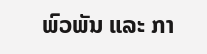ພົວພັນ ແລະ ກາ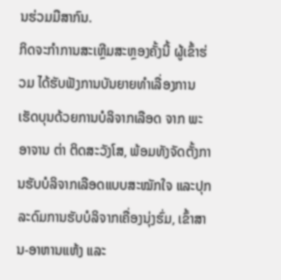ນຮ່ວມມືສາກົນ.
ກິດຈະກຳການສະເຫຼີມສະຫຼອງຄັ້ງນີ້ ຜູ້ເຂົ້າຮ່ວມ ໄດ້ຮັບຟັງການບັນຍາຍທຳເລື່ອງການເຮັດບຸນດ້ວຍການບໍລິຈາກເລືອດ ຈາກ ພະອາຈານ ຕ່າ ຕິດສະວັງໂສ, ພ້ອມທັງຈັດຕັ້ງການຮັບບໍລິຈາກເລືອດແບບສະໝັກໃຈ ແລະປຸກລະດົມການຮັບບໍລິຈາກເຄື່ອງນຸ່ງຮົ່ມ, ເຂົ້າສານ-ອາຫານແຫ້ງ ແລະ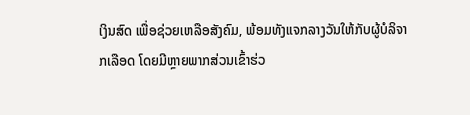ເງິນສົດ ເພື່ອຊ່ວຍເຫລືອສັງຄົມ, ພ້ອມທັງແຈກລາງວັນໃຫ້ກັບຜູ້ບໍລິຈາກເລືອດ ໂດຍມີຫຼາຍພາກສ່ວນເຂົ້າຮ່ວ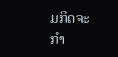ມກິດຈະກຳ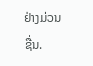ຢ່າງມ່ວນຊື່ນ.